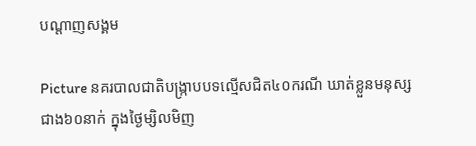បណ្តាញសង្គម

Picture នគរបាលជាតិបង្ក្រាបបទល្មើសជិត៤០ករណី ឃាត់ខ្លួនមនុស្សជាង៦០នាក់ ក្នុងថ្ងៃម្សិលមិញ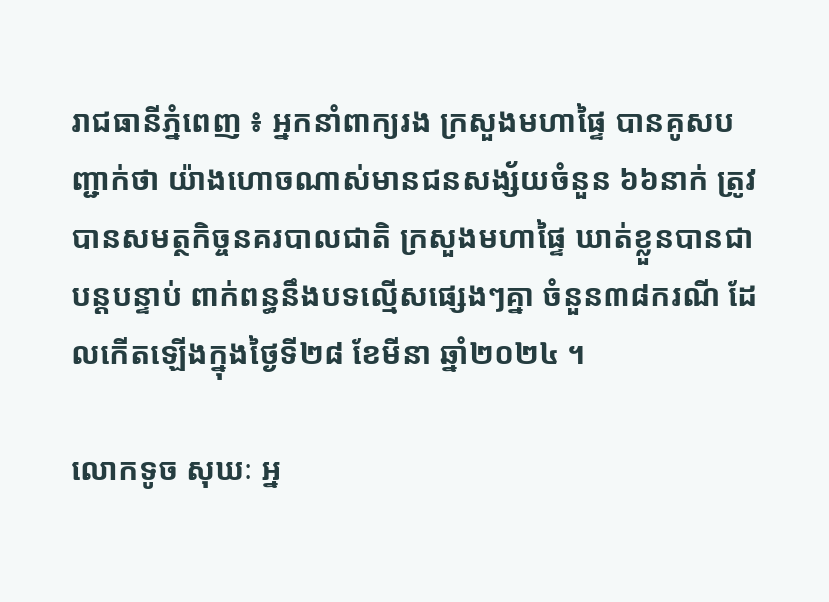រាជធានីភ្នំពេញ ៖ អ្នកនាំពាក្យរង ក្រសួងមហាផ្ទៃ បានគូសបញ្ជាក់ថា យ៉ាងហោចណាស់មានជនសង្ស័យចំនួន ៦៦នាក់ ត្រូវបានសមត្ថកិច្ចនគរបាលជាតិ ក្រសួងមហាផ្ទៃ ឃាត់ខ្លួនបានជាបន្តបន្ទាប់ ពាក់ពន្ធនឹងបទល្មើសផ្សេងៗគ្នា ចំនួន៣៨ករណី ដែលកើតឡើងក្នុងថ្ងៃទី២៨ ខែមីនា ឆ្នាំ២០២៤ ។

លោកទូច សុឃៈ អ្ន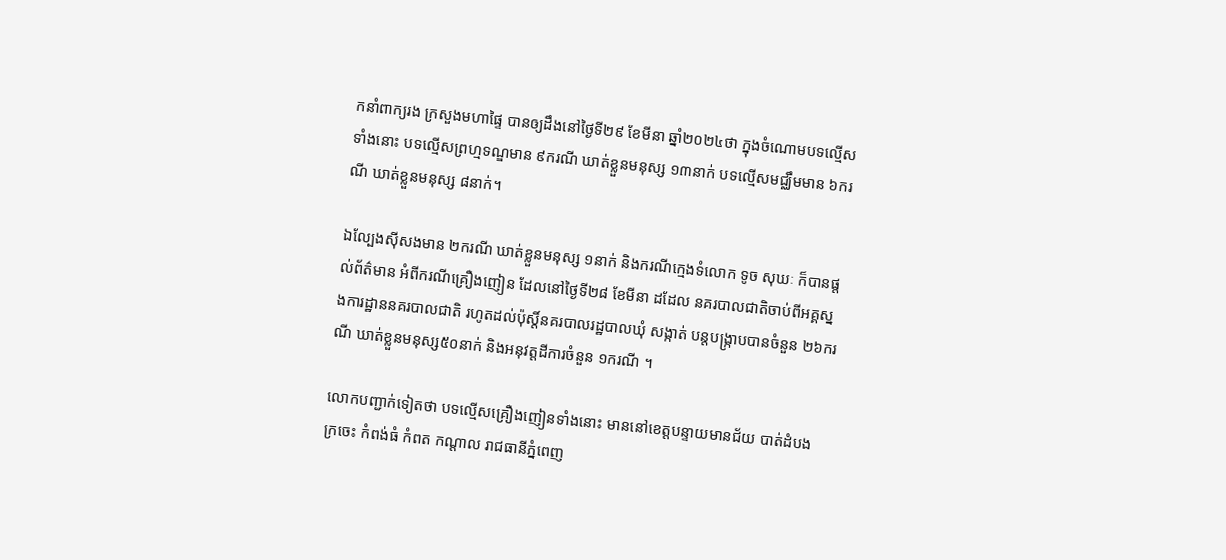កនាំពាក្យរង ក្រសួងមហាផ្ទៃ បានឲ្យដឹងនៅថ្ងៃទី២៩ ខែមីនា ឆ្នាំ២០២៤ថា ក្នុងចំណោមបទល្មើសទាំងនោះ បទល្មើសព្រហ្មទណ្ឌមាន ៩ករណី ឃាត់ខ្លួនមនុស្ស ១៣នាក់ បទល្មើសមជ្ឈឹមមាន ៦ករណី ឃាត់ខ្លួនមនុស្ស ៨នាក់។

ឯល្បែងស៊ីសងមាន ២ករណី ឃាត់ខ្លួនមនុស្ស ១នាក់ និងករណីក្មេងទំលោក ទូច សុឃៈ ក៏បានផ្ដល់ព័ត៌មាន អំពីករណីគ្រឿងញៀន ដែលនៅថ្ងៃទី២៨ ខែមីនា ដដែល នគរបាលជាតិចាប់ពីអគ្គស្នងការដ្ឋាននគរបាលជាតិ រហូតដល់ប៉ុស្តិ៍នគរបាលរដ្ឋបាលឃុំ សង្កាត់ បន្តបង្ក្រាបបានចំនួន ២៦ករណី ឃាត់ខ្លួនមនុស្ស៥០នាក់ និងអនុវត្តដីការចំនួន ១ករណី ។

លោកបញ្ជាក់ទៀតថា បទល្មើសគ្រឿងញៀនទាំងនោះ មាននៅខេត្តបន្ទាយមានជ័យ បាត់ដំបង ក្រចេះ កំពង់ធំ កំពត កណ្ដាល រាជធានីភ្នំពេញ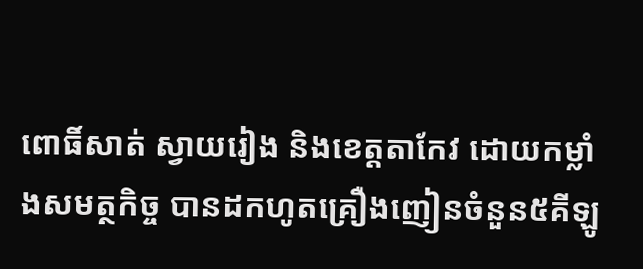ពោធិ៍សាត់ ស្វាយរៀង និងខេត្តតាកែវ ដោយកម្លាំងសមត្ថកិច្ច បានដកហូតគ្រឿងញៀនចំនួន៥គីឡូ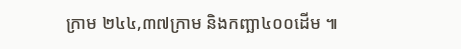ក្រាម ២៤៤,៣៧ក្រាម និងកញ្ឆា៤០០ដើម ៕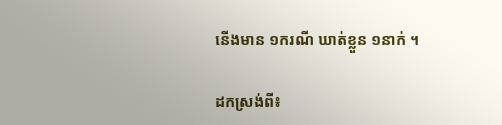នើងមាន ១ករណី ឃាត់ខ្លួន ១នាក់ ។

ដកស្រង់ពី៖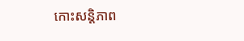កោះសន្តិភាព